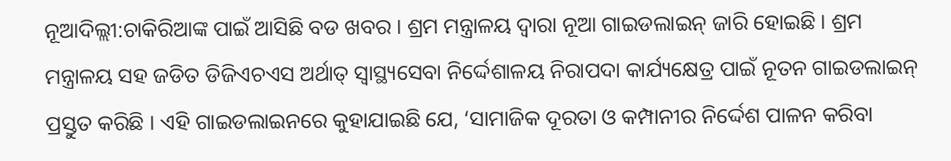ନୂଆଦିଲ୍ଲୀ:ଚାକିରିଆଙ୍କ ପାଇଁ ଆସିଛି ବଡ ଖବର । ଶ୍ରମ ମନ୍ତ୍ରାଳୟ ଦ୍ୱାରା ନୂଆ ଗାଇଡଲାଇନ୍ ଜାରି ହୋଇଛି । ଶ୍ରମ ମନ୍ତ୍ରାଳୟ ସହ ଜଡିତ ଡିଜିଏଚଏସ ଅର୍ଥାତ୍ ସ୍ୱାସ୍ଥ୍ୟସେବା ନିର୍ଦ୍ଦେଶାଳୟ ନିରାପଦା କାର୍ଯ୍ୟକ୍ଷେତ୍ର ପାଇଁ ନୂତନ ଗାଇଡଲାଇନ୍ ପ୍ରସ୍ତୁତ କରିଛି । ଏହି ଗାଇଡଲାଇନରେ କୁହାଯାଇଛି ଯେ, ‘ସାମାଜିକ ଦୂରତା ଓ କମ୍ପାନୀର ନିର୍ଦ୍ଦେଶ ପାଳନ କରିବା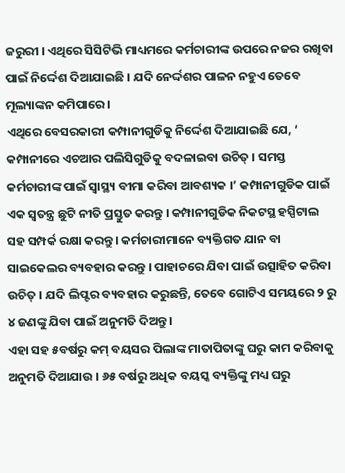ଜରୁରୀ । ଏଥିରେ ସିସିଟିଭି ମାଧ୍ୟମରେ କର୍ମଚାରୀଙ୍କ ଉପରେ ନଜର ରଖିବା ପାଇଁ ନିର୍ଦ୍ଦେଶ ଦିଆଯାଇଛି । ଯଦି ନେର୍ଦ୍ଦଶର ପାଳନ ନହୁଏ ତେବେ ମୂଲ୍ୟାଙ୍କନ କମିପାରେ ।
ଏଥିରେ ବେସରକାରୀ କମ୍ପାନୀଗୁଡିକୁ ନିର୍ଦ୍ଦେଶ ଦିଆଯାଇଛି ଯେ, ‘ କମ୍ପାନୀରେ ଏଚଆର ପଲିସିଗୁଡିକୁ ବଦଳାଇବା ଉଚିତ୍ । ସମସ୍ତ କର୍ମଚାରୀଙ୍କ ପାଇଁ ସ୍ୱାସ୍ଥ୍ୟ ବୀମା କରିବା ଆବଶ୍ୟକ ।’ କମ୍ପାନୀଗୁଡିକ ପାଇଁ ଏକ ସ୍ୱତନ୍ତ୍ର ଛୁଟି ନୀତି ପ୍ରସ୍ତୁତ କରନ୍ତୁ । କମ୍ପାନୀଗୁଡିକ ନିକଟସ୍ଥ ହସ୍ପିଟାଲ ସହ ସମ୍ପର୍କ ରକ୍ଷା କରନ୍ତୁ । କର୍ମଚାରୀମାନେ ବ୍ୟକ୍ତିଗତ ଯାନ ବା ସାଇକେଲର ବ୍ୟବହାର କରନ୍ତୁ । ପାହାଚରେ ଯିବା ପାଇଁ ଉତ୍ସାହିତ କରିବା ଉଚିତ୍ । ଯଦି ଲିପ୍ଟର ବ୍ୟବହାର କରୁଛନ୍ତି, ତେବେ ଗୋଟିଏ ସମୟରେ ୨ ରୁ ୪ ଜଣଙ୍କୁ ଯିବା ପାଇଁ ଅନୁମତି ଦିଅନ୍ତୁ ।
ଏହା ସହ ୫ବର୍ଷରୁ କମ୍ ବୟସର ପିଲାଙ୍କ ମାତାପିତାଙ୍କୁ ଘରୁ କାମ କରିବାକୁ ଅନୁମତି ଦିଆଯାଉ । ୬୫ ବର୍ଷରୁ ଅଧିକ ବୟସ୍କ ବ୍ୟକ୍ତିଙ୍କୁ ମଧ୍ୟ ଘରୁ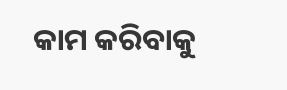କାମ କରିବାକୁ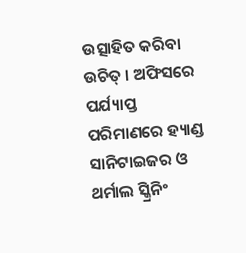ଉତ୍ସାହିତ କରିବା ଉଚିତ୍ । ଅଫିସରେ ପର୍ଯ୍ୟାପ୍ତ ପରିମାଣରେ ହ୍ୟାଣ୍ଡ ସାନିଟାଇଜର ଓ ଥର୍ମାଲ ସ୍କ୍ରିନିଂ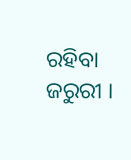ରହିବା ଜରୁରୀ ।